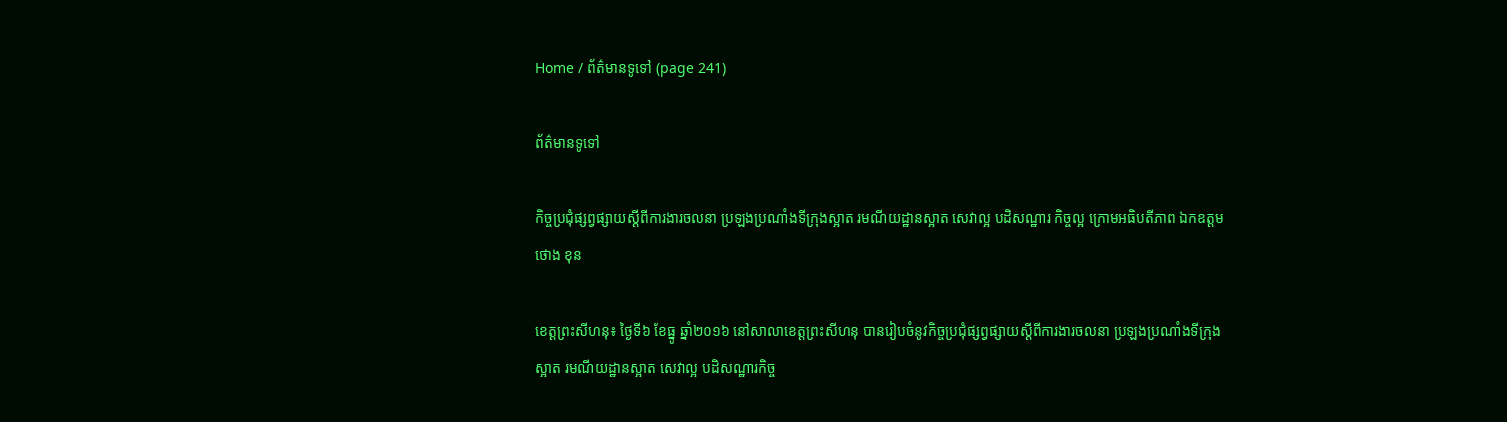Home / ព័ត៌មានទូទៅ (page 241)

ព័ត៌មានទូទៅ

កិច្ចប្រជុំផ្សព្វផ្សាយស្ដីពីការងារចលនា ប្រឡងប្រណាំងទីក្រុងស្អាត រមណីយដ្ឋានស្អាត សេវាល្អ បដិសណ្ឋារ កិច្ចល្អ ក្រោមអធិបតីភាព ឯកឧត្តម ថោង ខុន

ខេត្តព្រះសីហនុ៖ ថ្ងៃទី៦ ខែធ្នូ ឆ្នាំ២០១៦ នៅសាលាខេត្តព្រះសីហនុ បានរៀបចំនូវកិច្ចប្រជុំផ្សព្វផ្សាយស្ដីពីការងារចលនា ប្រឡងប្រណាំងទីក្រុងស្អាត រមណីយដ្ឋានស្អាត សេវាល្អ បដិសណ្ឋារកិច្ច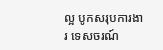ល្អ បូកសរុបការងារ ទេសចរណ៍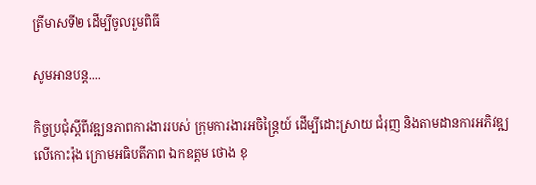ត្រីមាសទី២ ដើម្បីចូលរួមពិធី

សូមអានបន្ត....

កិច្ចប្រជុំស្តីពីវឌ្ឍនភាពការងាររបស់ ក្រុមការងារអចិន្ត្រៃយ៍ ដើម្បីដោះស្រាយ ជំរុញ និងតាមដានការអភិវឌ្ឍ លើកោះរ៉ុង ក្រោមអធិបតីភាព ឯកឧត្តម ថោង ខុ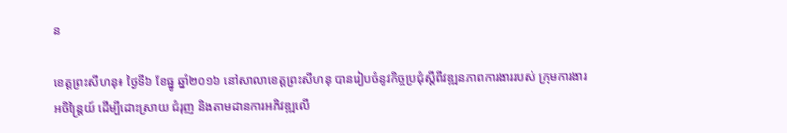ន

ខេត្តព្រះសីហនុ៖ ថ្ងៃទី៦ ខែធ្នូ ឆ្នាំ២០១៦ នៅសាលាខេត្តព្រះសីហនុ បានរៀបចំនូវកិច្ចប្រជុំស្តីពីវឌ្ឍនភាពការងាររបស់ ក្រុមការងារអចិន្ត្រៃយ៍ ដើម្បីដោះស្រាយ ជំរុញ និងតាមដានការអភិវឌ្ឍលើ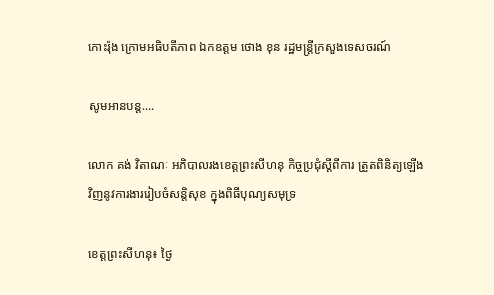កោះរ៉ុង ក្រោមអធិបតីភាព ឯកឧត្តម ថោង ខុន រដ្ឋមន្រ្តីក្រសួងទេសចរណ៍

សូមអានបន្ត....

លោក គង់ វិតាណៈ អភិបាលរងខេត្តព្រះសីហនុ កិច្ចប្រជុំស្តីពីការ ត្រួតពិនិត្យឡើងវិញនូវការងាររៀបចំសន្តិសុខ ក្នុងពិធីបុណ្យសមុទ្រ

ខេត្តព្រះសីហនុ៖ ថ្ងៃ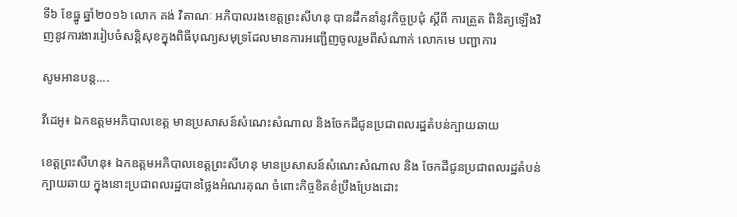ទី៦ ខែធ្នូ ឆ្នាំ២០១៦ លោក គង់ វិតាណៈ អភិបាលរងខេត្តព្រះសីហនុ បានដឹកនាំនូវកិច្ចប្រជុំ ស្តីពី ការត្រួត ពិនិត្យឡើងវិញនូវការងាររៀបចំសន្តិសុខក្នុងពិធីបុណ្យសមុទ្រដែលមានការអញ្ជើញចូលរួមពីសំណាក់ លោកមេ បញ្ជាការ

សូមអានបន្ត....

វីដេអូ៖ ឯកឧត្តមអភិបាលខេត្ត មានប្រសាសន៍សំណេះសំណាល និងចែកដីជូនប្រជាពលរដ្ឋតំបន់ក្បាយឆាយ

ខេត្តព្រះសីហនុ៖ ឯកឧត្តមអភិបាលខេត្តព្រះសីហនុ មានប្រសាសន៍សំណេះសំណាល និង ចែកដីជូនប្រជាពលរដ្ឋតំបន់ ក្បាយឆាយ ក្នុងនោះប្រជាពលរដ្ឋបានថ្លៃងអំណរគុណ ចំពោះកិច្ចខិតខំប្រឹងប្រែងដោះ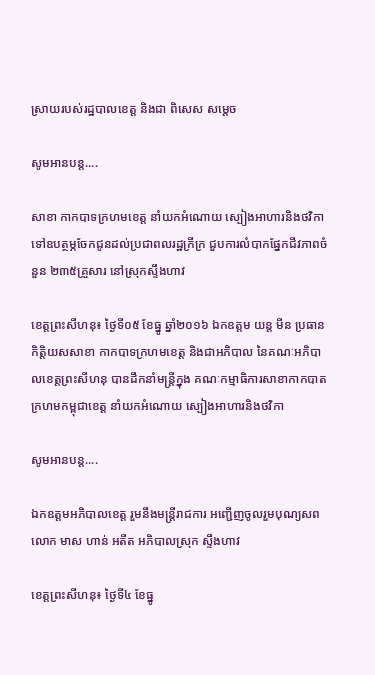ស្រាយរបស់រដ្ឋបាលខេត្ត និងជា ពិសេស សម្ដេច

សូមអានបន្ត....

សាខា កាកបាទក្រហមខេត្ត នាំយកអំណោយ ស្បៀងអាហារនិងថវិកា ទៅឧបត្ថម្ភចែកជូនដល់ប្រជាពលរដ្ឋក្រីក្រ ជួបការលំបាកផ្នែកជីវភាពចំនួន ២៣៥គ្រួសារ នៅស្រុកស្ទឹងហាវ

ខេត្តព្រះសីហនុ៖ ថ្ងៃទី០៥ ខែធ្នូ ឆ្នាំ២០១៦ ឯកឧត្តម យន្ត មីន ប្រធានកិត្តិយសសាខា កាកបាទក្រហមខេត្ត និងជាអភិបាល នៃគណៈអភិបាលខេត្តព្រះសីហនុ បានដឹកនាំមន្ត្រីក្នុង គណៈកម្មាធិការសាខាកាកបាតក្រហមកម្ពុជាខេត្ត នាំយកអំណោយ ស្បៀងអាហារនិងថវិកា

សូមអានបន្ត....

ឯកឧត្តមអភិបាលខេត្ត រួមនឹងមន្រ្តីរាជការ អញ្ជើញចូលរួមបុណ្យសពលោក មាស ហាន់ អតីត អភិបាលស្រុក ស្ទឹងហាវ

ខេត្តព្រះសីហនុ៖ ថ្ងៃទី៤ ខែធ្នូ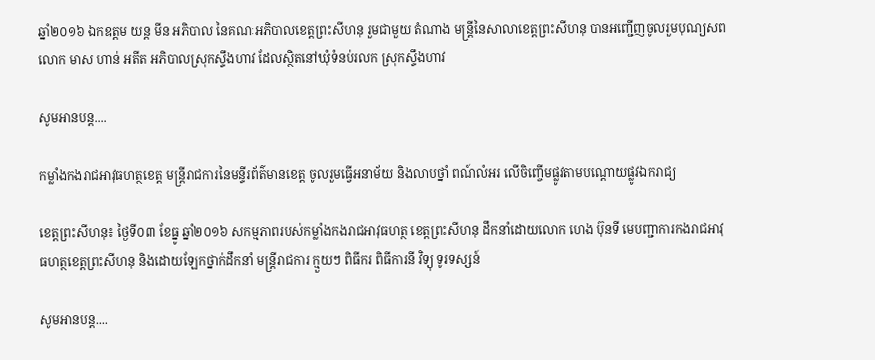ឆ្នាំ២០១៦ ឯកឧត្តម យន្ត មីន អភិបាល នៃគណៈអភិបាលខេត្តព្រះសីហនុ រួមជាមួយ តំណាង មន្រ្តីនៃសាលាខេត្តព្រះសីហនុ បានអញ្ជើញចូលរួមបុណ្យសពលោក មាស ហាន់ អតីត អភិបាលស្រុកស្ទឹងហាវ ដែលស្ថិតនៅឃុំទំនប់រលក ស្រុកស្ទឹងហាវ

សូមអានបន្ត....

កម្លាំងកងរាជអាវុធហត្ថខេត្ត មន្រ្តីរាជការនៃមន្ទីរព័ត៌មានខេត្ត ចូលរួមធ្វើអនាម័យ និងលាបថ្នាំ ពណ៍លំអរ លើចិញ្ចើមផ្លូវតាមបណ្តោយផ្លូវឯករាជ្យ

ខេត្តព្រះសីហនុ៖ ថ្ងៃទី០៣ ខែធ្នូ ឆ្នាំ២០១៦ សកម្មភាពរបស់កម្លាំងកងរាជអាវុធហត្ថ ខេត្តព្រះសីហនុ ដឹកនាំដោយលោក ហេង ប៊ុនទី មេបញ្ជាការកងរាជអាវុធហត្ថខេត្តព្រះសីហនុ និងដោយឡែកថ្នាក់ដឹកនាំ មន្រ្តីរាជការ ក្មួយៗ ពិធីករ ពិធីការនី វិទ្យុ ទូរទស្សន៍

សូមអានបន្ត....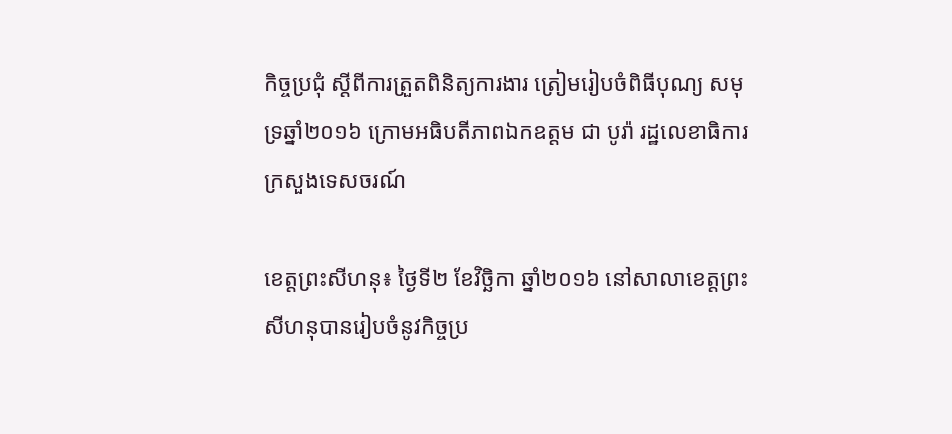កិច្ចប្រជុំ ស្ដីពីការត្រួតពិនិត្យការងារ ត្រៀមរៀបចំពិធីបុណ្យ សមុទ្រឆ្នាំ២០១៦ ក្រោមអធិបតីភាពឯកឧត្តម ជា បូរ៉ា រដ្ឋលេខាធិការក្រសួងទេសចរណ៍

ខេត្តព្រះសីហនុ៖ ថ្ងៃទី២ ខែវិចិ្ឆកា ឆ្នាំ២០១៦ នៅសាលាខេត្តព្រះសីហនុបានរៀបចំនូវកិច្ចប្រ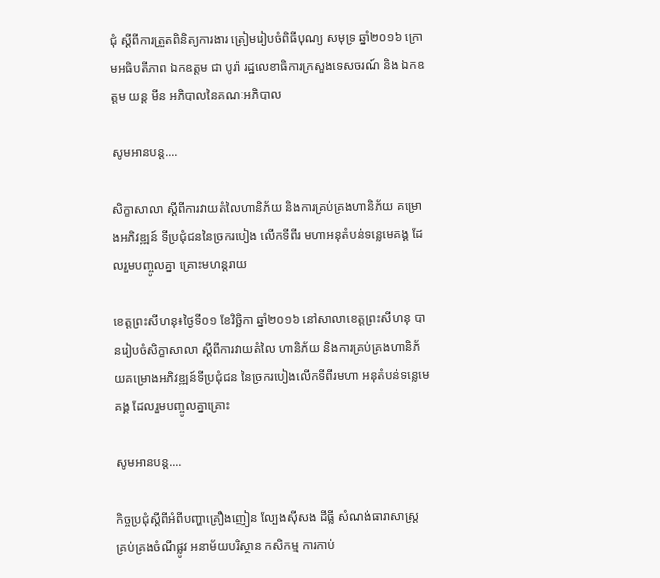ជុំ ស្ដីពីការត្រួតពិនិត្យការងារ ត្រៀមរៀបចំពិធីបុណ្យ សមុទ្រ ឆ្នាំ២០១៦ ក្រោមអធិបតីភាព ឯកឧត្តម ជា បូរ៉ា រដ្ឋលេខាធិការក្រសួងទេសចរណ៍ និង ឯកឧត្តម យន្ត មីន អភិបាលនៃគណៈអភិបាល

សូមអានបន្ត....

សិក្ខាសាលា ស្ដីពីការវាយតំលៃហានិភ័យ និងការគ្រប់គ្រងហានិភ័យ គម្រោងអភិវឌ្ឍន៍ ទីប្រជុំជននៃច្រករបៀង លើកទីពីរ មហាអនុតំបន់ទន្លេមេគង្គ ដែលរួមបញ្ចូលគ្នា គ្រោះមហន្តរាយ

ខេត្តព្រះសីហនុ៖ថ្ងៃទី០១ ខែវិចិ្ឆកា ឆ្នាំ២០១៦ នៅសាលាខេត្តព្រះសីហនុ បានរៀបចំសិក្ខាសាលា ស្ដីពីការវាយតំលៃ ហានិភ័យ និងការគ្រប់គ្រងហានិភ័យគម្រោងអភិវឌ្ឍន៍ទីប្រជុំជន នៃច្រករបៀងលើកទីពីរមហា អនុតំបន់ទន្លេមេគង្គ ដែលរួមបញ្ចូលគ្នាគ្រោះ

សូមអានបន្ត....

កិច្ចប្រជុំស្តីពីអំពីបញ្ហាគ្រឿងញៀន ល្បែងស៊ីសង ដីធ្លី សំណង់ធារាសាស្ត្រ គ្រប់គ្រងចំណីផ្លូវ អនាម័យបរិស្ថាន កសិកម្ម ការកាប់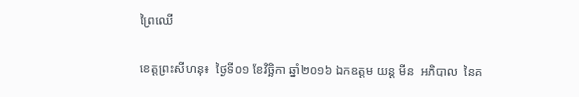ព្រៃឈើ

ខេត្តព្រះសីហនុ៖  ថ្ងៃទី០១ ខែវិចិ្ឆកា ឆ្នាំ២០១៦ ឯកឧត្តម យន្ត មីន  អភិបាល  នៃគ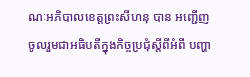ណៈអភិបាលខេត្តព្រះសីហនុ បាន អញ្ជើញចូលរួមជាអធិបតីក្នុងកិច្ចប្រជុំស្តីពីអំពី បញ្ហា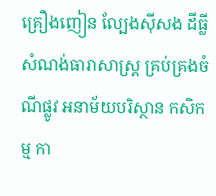គ្រឿងញៀន ល្បែងស៊ីសង ដីធ្លី សំណង់ធារាសាស្ត្រ គ្រប់គ្រងចំណីផ្លូវ អនាម័យបរិស្ថាន កសិកម្ម កា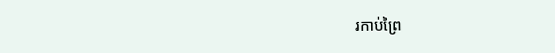រកាប់ព្រៃ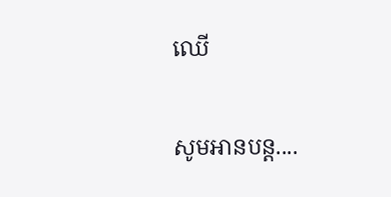ឈើ

សូមអានបន្ត....